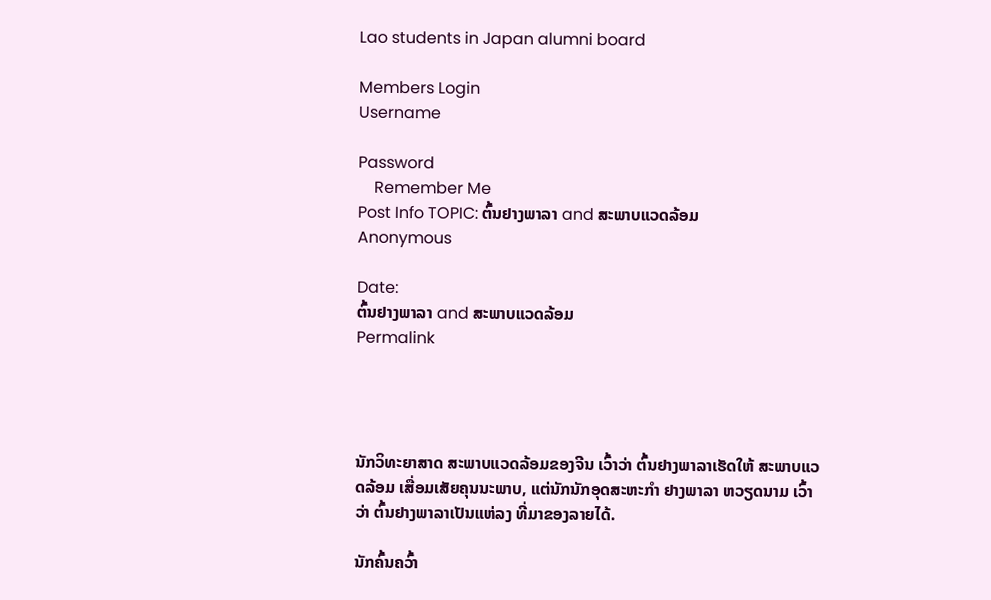Lao students in Japan alumni board

Members Login
Username

Password
    Remember Me
Post Info TOPIC: ຕົ້ນຢາງພາລາ and ສະພາບແວດລ້ອມ
Anonymous

Date:
ຕົ້ນຢາງພາລາ and ສະພາບແວດລ້ອມ
Permalink




ນັກວິທະຍາສາດ ສະພາບແວດລ້ອມຂອງຈີນ ເວົ້າວ່າ ຕົ້ນຢາງພາລາເຮັດໃຫ້ ສະພາບແວດລ້ອມ ເສື່ອມເສັຍຄຸນນະພາບ, ແຕ່ນັກນັກອຸດສະຫະກຳ ຢາງພາລາ ຫວຽດນາມ ເວົ້າວ່າ ຕົ້ນຢາງພາລາເປັນແຫ່ລງ ທີ່ມາຂອງລາຍໄດ້.

ນັກຄົ້ນຄວົ້າ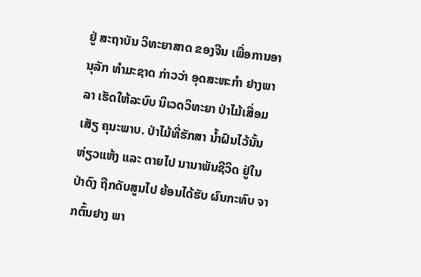ຢູ່ ສະຖາບັນ ວິທະຍາສາດ ຂອງຈີນ ເພື່ອການອານຸລັກ ທຳມະຊາດ ກ່າວວ່າ ອຸດສະຫະກຳ ຢາງພາລາ ເຮັດໃຫ້ລະບົບ ນິເວດວິທະຍາ ປ່າໄມ້ເສື່ອມເສັຽ ຄຸນະພາບ. ປ່າໄມ້ທີ່ຮັກສາ ນໍ້າຝົນໄວ້ນັ້ນ ຫ່ຽວແຫ້ງ ແລະ ຕາຍໄປ ນານາພັນຊີວິດ ຢູ່ໃນປ່າດົງ ຖືກດັບສູນໄປ ຍ້ອນໄດ້ຮັບ ຜົນກະທົບ ຈາກຕົ້ນຢາງ ພາ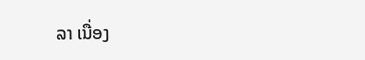ລາ ເນື່ອງ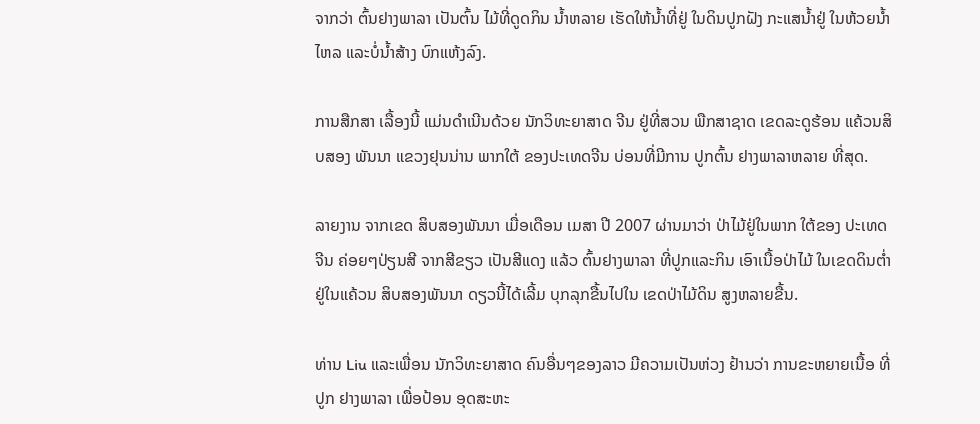ຈາກວ່າ ຕົ້ນຢາງພາລາ ເປັນຕົ້ນ ໄມ້ທີ່ດູດກິນ ນໍ້າຫລາຍ ເຮັດໃຫ້ນໍ້າທີ່ຢູ່ ໃນດິນປູກຝັງ ກະແສນໍ້າຢູ່ ໃນຫ້ວຍນໍ້າໄຫລ ແລະບໍ່ນໍ້າສ້າງ ບົກແຫ້ງລົງ.

ການສືກສາ ເລື້ອງນີ້ ແມ່ນດໍາເນີນດ້ວຍ ນັກວິທະຍາສາດ ຈີນ ຢູ່ທີ່ສວນ ພືກສາຊາດ ເຂດລະດູຮ້ອນ ແຄ້ວນສິບສອງ ພັນນາ ແຂວງຢຸນນ່ານ ພາກໃຕ້ ຂອງປະເທດຈີນ ບ່ອນທີ່ມີການ ປູກຕົ້ນ ຢາງພາລາຫລາຍ ທີ່ສຸດ.

ລາຍງານ ຈາກເຂດ ສິບສອງພັນນາ ເມື່ອເດືອນ ເມສາ ປີ 2007 ຜ່ານມາວ່າ ປ່າໄມ້ຢູ່ໃນພາກ ໃຕ້ຂອງ ປະເທດຈີນ ຄ່ອຍໆປ່ຽນສີ ຈາກສີຂຽວ ເປັນສີແດງ ແລ້ວ ຕົ້ນຢາງພາລາ ທີ່ປູກແລະກິນ ເອົາເນື້ອປ່າໄມ້ ໃນເຂດດິນຕໍ່າ ຢູ່ໃນແຄ້ວນ ສິບສອງພັນນາ ດຽວນີ້ໄດ້ເລີ້ມ ບຸກລຸກຂື້ນໄປໃນ ເຂດປ່າໄມ້ດິນ ສູງຫລາຍຂື້ນ.

ທ່ານ Liu ແລະເພື່ອນ ນັກວິທະຍາສາດ ຄົນອື່ນໆຂອງລາວ ມີຄວາມເປັນຫ່ວງ ຢ້ານວ່າ ການຂະຫຍາຍເນື້ອ ທີ່ປູກ ຢາງພາລາ ເພື່ອປ້ອນ ອຸດສະຫະ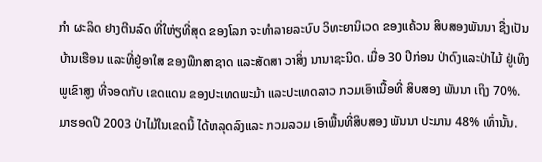ກຳ ຜະລິດ ຢາງຕີນລົດ ທີ່ໃຫ່ຽທີ່ສຸດ ຂອງໂລກ ຈະທໍາລາຍລະບົບ ວິທະຍານິເວດ ຂອງແຄ້ວນ ສິບສອງພັນນາ ຊື່ງເປັນບ້ານເຮືອນ ແລະທີ່ຢູ່ອາໃສ ຂອງພືກສາຊາດ ແລະສັດສາ ວາສິ່ງ ນານາຊະນິດ. ເມື່ອ 30 ປີກ່ອນ ປ່າດົງແລະປ່າໄມ້ ຢູ່ເທິງພູເຂົາສູງ ທີ່ຈອດກັບ ເຂດແດນ ຂອງປະເທດພະມ້າ ແລະປະເທດລາວ ກວມເອົາເນື້ອທີ່ ສິບສອງ ພັນນາ ເຖິງ 70%. ມາຮອດປີ 2003 ປ່າໄມ້ໃນເຂດນີ້ ໄດ້ຫລຸດລົງແລະ ກວມລວມ ເອົາພື້ນທີ່ສິບສອງ ພັນນາ ປະມານ 48% ເທົ່ານັ້ນ.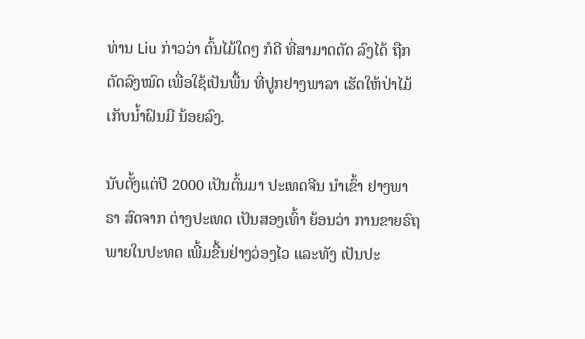ທ່ານ Liu ກ່າວວ່າ ຕົ້ນໄມ້ໃດໆ ກໍດີ ທີ່ສາມາດຕັດ ລົງໄດ້ ຖືກຕັດລົງໝົດ ເພື່ອໃຊ້ເປັນພື້ນ ທີ່ປູກຢາງພາລາ ເຮັດໃຫ້ປ່າໄມ້ ເກັບນໍ້າຝົນມີ ນ້ອຍລົງ.

ນັບຕັ້ງແຕ່ປີ 2000 ເປັນຕົ້ນມາ ປະເທດຈີນ ນໍາເຂົ້າ ຢາງພາຣາ ສົດຈາກ ຕ່າງປະເທດ ເປັນສອງເທົ້າ ຍ້ອນວ່າ ການຂາຍຣົຖ ພາຍໃນປະທດ ເພີ້ມຂື້ນຢ່າງວ່ອງໄວ ແລະທັງ ເປັນປະ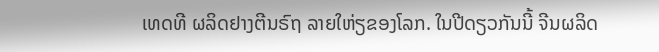ເທດທີ ຜລິດຢາງຕີນຣົຖ ລາຍໃຫ່ຽຂອງໂລກ. ໃນປີດຽວກັນນີ້ ຈີນຜລິດ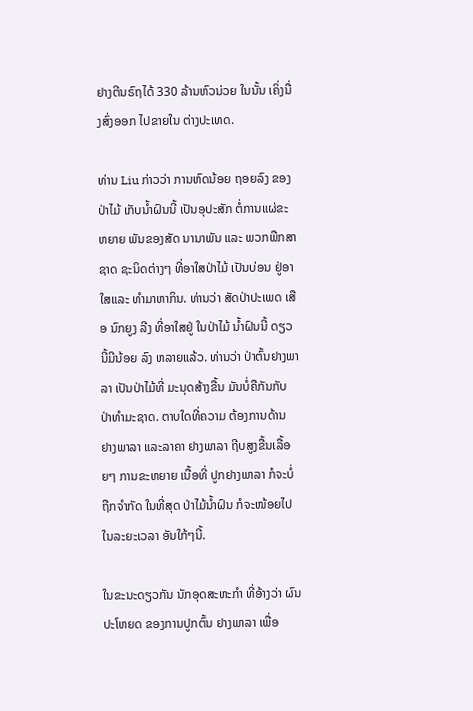ຢາງຕີນຣົຖໄດ້ 330 ລ້ານຫົວນ່ວຍ ໃນນັ້ນ ເຄິ່ງນື່ງສົ່ງອອກ ໄປຂາຍໃນ ຕ່າງປະເທດ.

ທ່ານ Liu ກ່າວວ່າ ການຫົດນ້ອຍ ຖອຍລົງ ຂອງປ່າໄມ້ ເກັບນໍ້າຝົນນີ້ ເປັນອຸປະສັກ ຕໍ່ການແຜ່ຂະຫຍາຍ ພັນຂອງສັດ ນານາພັນ ແລະ ພວກພືກສາຊາດ ຊະນິດຕ່າງໆ ທີ່ອາໃສປ່າໄມ້ ເປັນບ່ອນ ຢູ່ອາໃສແລະ ທໍາມາຫາກິນ. ທ່ານວ່າ ສັດປ່າປະເພດ ເສືອ ນົກຍູງ ລີງ ທີ່ອາໃສຢູ່ ໃນປ່າໄມ້ ນໍ້າຝົນນີ້ ດຽວນີ້ມີນ້ອຍ ລົງ ຫລາຍແລ້ວ. ທ່ານວ່າ ປ່າຕົ້ນຢາງພາລາ ເປັນປ່າໄມ້ທີ່ ມະນຸດສ້າງຂື້ນ ມັນບໍ່ຄືກັນກັບ ປ່າທຳມະຊາດ. ຕາບໃດທີ່ຄວາມ ຕ້ອງການດ້ານ ຢາງພາລາ ແລະລາຄາ ຢາງພາລາ ຖີບສູງຂື້ນເລື້ອຍໆ ການຂະຫຍາຍ ເນື້ອທີ່ ປູກຢາງພາລາ ກໍຈະບໍ່ຖືກຈໍາກັດ ໃນທີ່ສຸດ ປ່າໄມ້ນໍ້າຝົນ ກໍຈະໜ້ອຍໄປ ໃນລະຍະເວລາ ອັນໃກ້ໆນີ້.

ໃນຂະນະດຽວກັນ ນັກອຸດສະຫະກຳ ທີ່ອ້າງວ່າ ຜົນປະໂຫຍດ ຂອງການປູກຕົ້ນ ຢາງພາລາ ເພື່ອ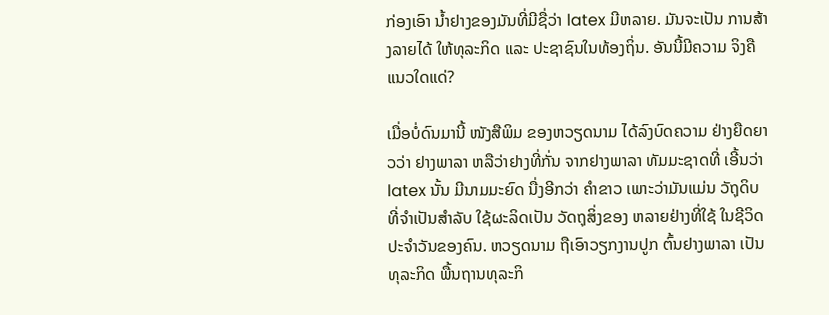ກ່ອງເອົາ ນໍ້າຢາງຂອງມັນທີ່ມີຊື່ວ່າ latex ມີຫລາຍ. ມັນຈະເປັນ ການສ້າງລາຍໄດ້ ໃຫ້ທຸລະກິດ ແລະ ປະຊາຊົນໃນທ້ອງຖິ່ນ. ອັນນີ້ມີຄວາມ ຈິງຄືແນວໃດແດ່?

ເມື່ອບໍ່ດົນມານີ້ ໜັງສືພິມ ຂອງຫວຽດນາມ ໄດ້ລົງບົດຄວາມ ຢ່າງຍືດຍາວວ່າ ຢາງພາລາ ຫລືວ່າຢາງທີ່ກັ່ນ ຈາກຢາງພາລາ ທັມມະຊາດທີ່ ເອີ້ນວ່າ latex ນັ້ນ ມີນາມມະຍົດ ນື່ງອີກວ່າ ຄໍາຂາວ ເພາະວ່າມັນແມ່ນ ວັຖຸດິບ ທີ່ຈໍາເປັນສໍາລັບ ໃຊ້ຜະລິດເປັນ ວັດຖຸສິ່ງຂອງ ຫລາຍຢ່າງທີ່ໃຊ້ ໃນຊີວິດ ປະຈໍາວັນຂອງຄົນ. ຫວຽດນາມ ຖືເອົາວຽກງານປູກ ຕົ້ນຢາງພາລາ ເປັນທຸລະກິດ ພື້ນຖານທຸລະກິ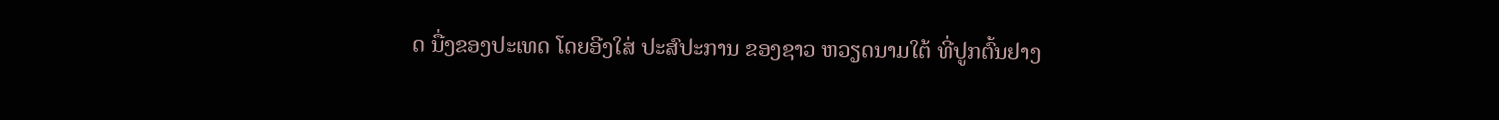ດ ນື່ງຂອງປະເທດ ໂດຍອີງໃສ່ ປະສົປະການ ຂອງຊາວ ຫວຽດນາມໃຕ້ ທີ່ປູກຕົ້ນຢາງ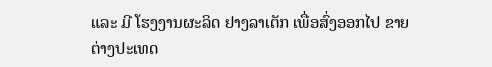ແລະ ມີ ໂຮງງານຜະລິດ ຢາງລາເຕັກ ເພື່ອສົ່ງອອກໄປ ຂາຍຕ່າງປະເທດ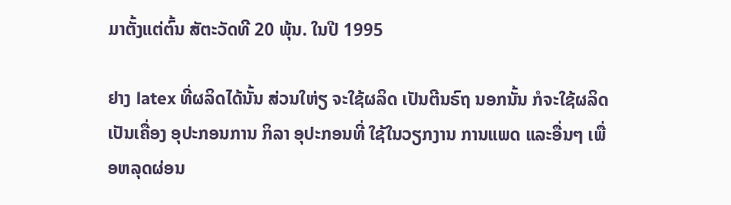ມາຕັ້ງແຕ່ຕົ້ນ ສັຕະວັດທີ 20 ພຸ້ນ. ໃນປີ 1995

ຢາງ latex ທີ່ຜລິດໄດ້ນັ້ນ ສ່ວນໃຫ່ຽ ຈະໃຊ້ຜລິດ ເປັນຕີນຣົຖ ນອກນັ້ນ ກໍຈະໃຊ້ຜລິດ ເປັນເຄື່ອງ ອຸປະກອນການ ກິລາ ອຸປະກອນທີ່ ໃຊ້ໃນວຽກງານ ການແພດ ແລະອື່ນໆ ເພື່ອຫລຸດຜ່ອນ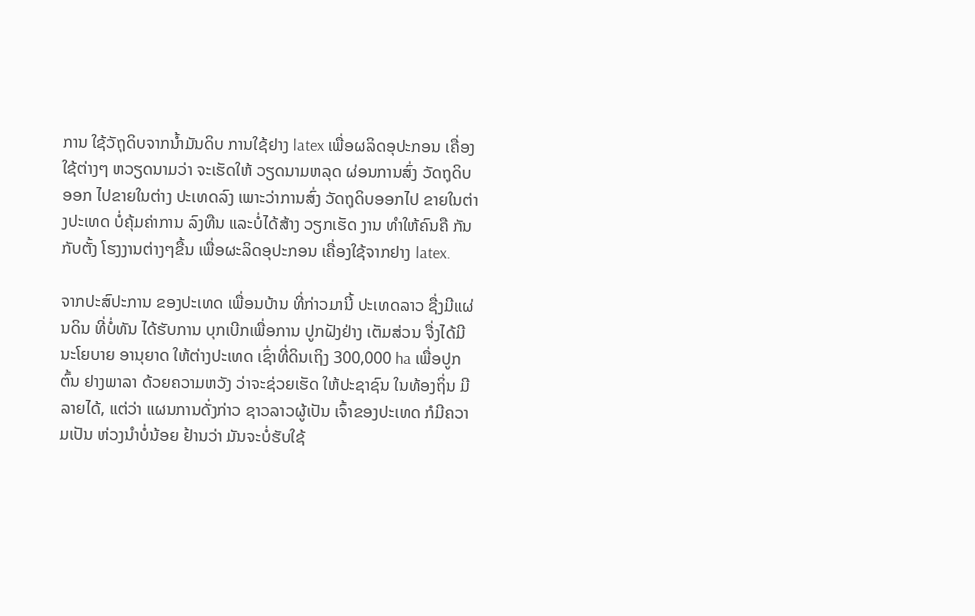ການ ໃຊ້ວັຖຸດິບຈາກນໍ້າມັນດິບ ການໃຊ້ຢາງ latex ເພື່ອຜລິດອຸປະກອນ ເຄື່ອງໃຊ້ຕ່າງໆ ຫວຽດນາມວ່າ ຈະເຮັດໃຫ້ ວຽດນາມຫລຸດ ຜ່ອນການສົ່ງ ວັດຖຸດິບອອກ ໄປຂາຍໃນຕ່າງ ປະເທດລົງ ເພາະວ່າການສົ່ງ ວັດຖຸດິບອອກໄປ ຂາຍໃນຕ່າງປະເທດ ບໍ່ຄຸ້ມຄ່າການ ລົງທືນ ແລະບໍ່ໄດ້ສ້າງ ວຽກເຮັດ ງານ ທໍາໃຫ້ຄົນຄື ກັນກັບຕັ້ງ ໂຮງງານຕ່າງໆຂື້ນ ເພື່ອຜະລິດອຸປະກອນ ເຄື່ອງໃຊ້ຈາກຢາງ latex.

ຈາກປະສົປະການ ຂອງປະເທດ ເພື່ອນບ້ານ ທີ່ກ່າວມານີ້ ປະເທດລາວ ຊື່ງມີແຜ່ນດິນ ທີ່ບໍ່ທັນ ໄດ້ຮັບການ ບຸກເບີກເພື່ອການ ປູກຝັງຢ່າງ ເຕັມສ່ວນ ຈື່ງໄດ້ມີ ນະໂຍບາຍ ອານຸຍາດ ໃຫ້ຕ່າງປະເທດ ເຊົ່າທີ່ດິນເຖິງ 300,000 ha ເພື່ອປູກຕົ້ນ ຢາງພາລາ ດ້ວຍຄວາມຫວັງ ວ່າຈະຊ່ວຍເຮັດ ໃຫ້ປະຊາຊົນ ໃນທ້ອງຖິ່ນ ມີລາຍໄດ້, ແຕ່ວ່າ ແຜນການດັ່ງກ່າວ ຊາວລາວຜູ້ເປັນ ເຈົ້າຂອງປະເທດ ກໍມີຄວາມເປັນ ຫ່ວງນໍາບໍ່ນ້ອຍ ຢ້ານວ່າ ມັນຈະບໍ່ຮັບໃຊ້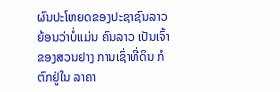ຜົນປະໂຫຍດຂອງປະຊາຊົນລາວ ຍ້ອນວ່າບໍ່ແມ່ນ ຄົນລາວ ເປັນເຈົ້າຂອງສວນຢາງ ການເຊົ່າທີ່ດິນ ກໍຕົກຢູ່ໃນ ລາຄາ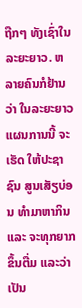ຖືກໆ ທັງເຊົ່າໃນ ລະຍະຍາວ. ຫລາຍຄົນກໍຢ້ານວ່າ ໃນລະຍະຍາວ ແຜນການນີ້ ຈະເຮັດ ໃຫ້ປະຊາຊົນ ສູນເສັຽບ່ອນ ທໍາມາຫາກິນ ແລະ ຈະທຸກຍາກຂຶ້ນຕື່ມ ແລະວ່າ ເປັນ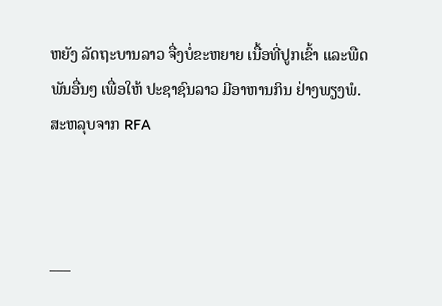ຫຍັງ ລັດຖະບານລາວ ຈື່ງບໍ່ຂະຫຍາຍ ເນື້ອທີ່ປູກເຂົ້າ ແລະພືດພັນອື່ນໆ ເພື່ອໃຫ້ ປະຊາຊົນລາວ ມີອາຫານກິນ ຢ່າງພຽງພໍ.
ສະຫລຸບຈາກ RFA



___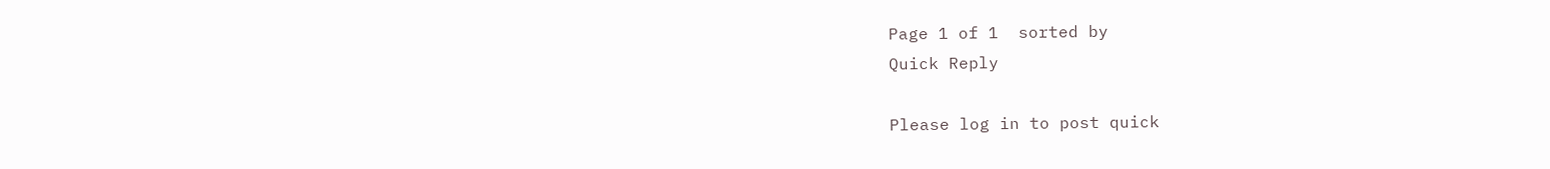Page 1 of 1  sorted by
Quick Reply

Please log in to post quick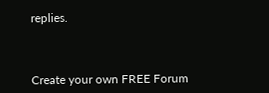replies.



Create your own FREE Forum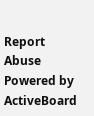Report Abuse
Powered by ActiveBoard